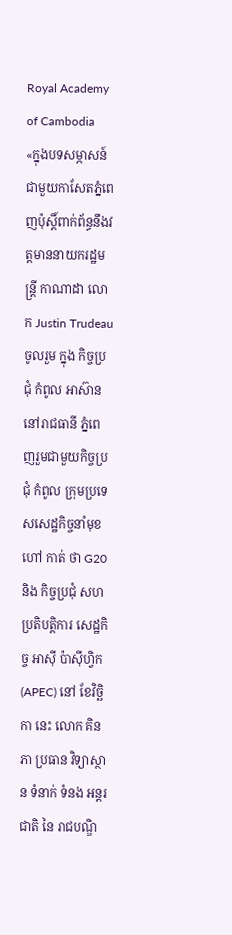Royal Academy of Cambodia
«ក្នុងបទសម្ភាសន៍ជាមួយកាសែតភ្នំពេញប៉ុស្តិ៍ពាក់ព័ន្ធនឹងវត្តមាននាយករដ្ឋមន្ត្រី កាណាដា លោក Justin Trudeau ចូលរួម ក្នុង កិច្ចប្រជុំ កំពូល អាស៊ាន នៅរាជធានី ភ្នំពេញរួមជាមួយកិច្ចប្រជុំ កំពូល ក្រុមប្រទេសសេដ្ឋកិច្ចនាំមុខ ហៅ កាត់ ថា G20 និង កិច្ចប្រជុំ សហប្រតិបត្តិការ សេដ្ឋកិច្ច អាស៊ី ប៉ាស៊ីហ្វិក (APEC) នៅ ខែវិច្ឆិកា នេះ លោក គិន ភា ប្រធាន វិទ្យាស្ថាន ទំនាក់ ទំនង អន្តរជាតិ នៃ រាជបណ្ឌិ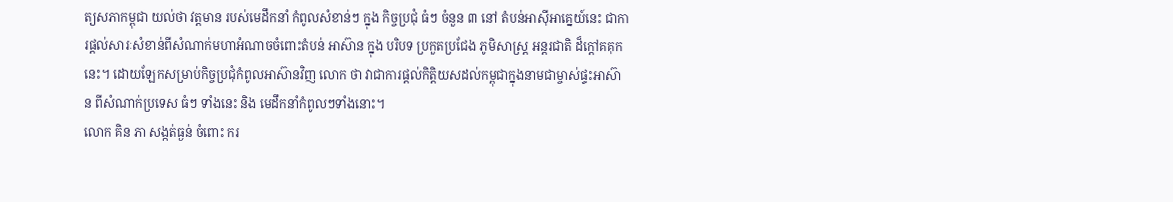ត្យសភាកម្ពុជា យល់ថា វត្តមាន របស់មេដឹកនាំ កំពូលសំខាន់ៗ ក្នុង កិច្ចប្រជុំ ធំៗ ចំនួន ៣ នៅ តំបន់អាស៊ីអាគ្នេយ៍នេះ ជាការផ្តល់សារៈសំខាន់ពីសំណាក់មហាអំណាចចំពោះតំបន់ អាស៊ាន ក្នុង បរិបទ ប្រកួតប្រជែង ភូមិសាស្ត្រ អន្តរជាតិ ដ៏ក្តៅគគុក នេះ។ ដោយឡែកសម្រាប់កិច្ចប្រជុំកំពូលអាស៊ានវិញ លោក ថា វាជាការផ្តល់កិត្តិយសដល់កម្ពុជាក្នុងនាមជាម្ចាស់ផ្ទះអាស៊ាន ពីសំណាក់ប្រទេស ធំៗ ទាំងនេះ និង មេដឹកនាំកំពូលៗទាំងនោះ។
លោក គិន ភា សង្កត់ធ្ងន់ ចំពោះ ករ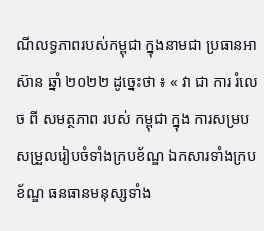ណីលទ្ធភាពរបស់កម្ពុជា ក្នុងនាមជា ប្រធានអាស៊ាន ឆ្នាំ ២០២២ ដូច្នេះថា ៖ « វា ជា ការ រំលេច ពី សមត្ថភាព របស់ កម្ពុជា ក្នុង ការសម្របសម្រួលរៀបចំទាំងក្របខ័ណ្ឌ ឯកសារទាំងក្របខ័ណ្ឌ ធនធានមនុស្សទាំង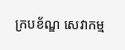ក្របខ័ណ្ឌ សេវាកម្ម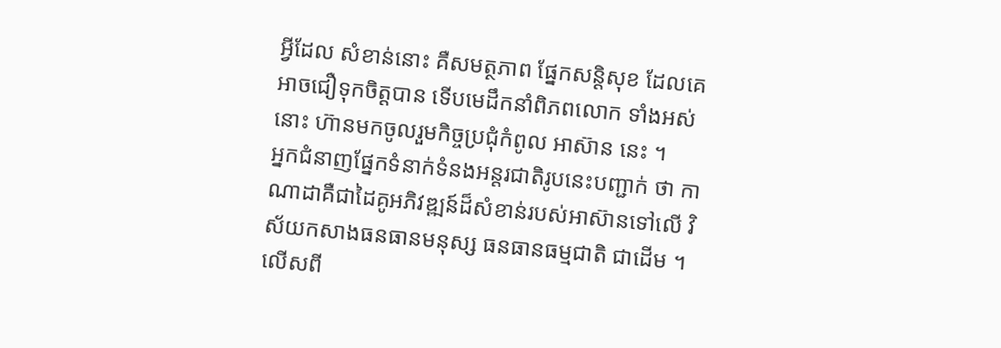អ្វីដែល សំខាន់នោះ គឺសមត្ថភាព ផ្នែកសន្តិសុខ ដែលគេអាចជឿទុកចិត្តបាន ទើបមេដឹកនាំពិភពលោក ទាំងអស់នោះ ហ៊ានមកចូលរួមកិច្ចប្រជុំកំពូល អាស៊ាន នេះ ។
អ្នកជំនាញផ្នែកទំនាក់ទំនងអន្តរជាតិរូបនេះបញ្ជាក់ ថា កាណាដាគឺជាដៃគូអភិវឌ្ឍន៍ដ៏សំខាន់របស់អាស៊ានទៅលើ វិស័យកសាងធនធានមនុស្ស ធនធានធម្មជាតិ ជាដើម ។ លើសពី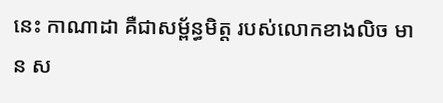នេះ កាណាដា គឺជាសម្ព័ន្ធមិត្ត របស់លោកខាងលិច មាន ស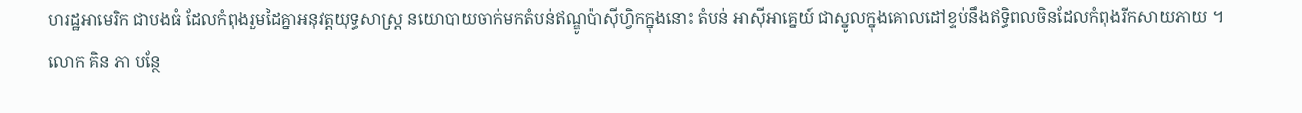ហរដ្ឋអាមេរិក ជាបងធំ ដែលកំពុងរួមដៃគ្នាអនុវត្តយុទ្ធសាស្ត្រ នយោបាយចាក់មកតំបន់ឥណ្ឌូប៉ាស៊ីហ្វិកក្នុងនោះ តំបន់ អាស៊ីអាគ្នេយ៍ ជាស្នូលក្នុងគោលដៅខ្ទប់នឹងឥទ្ធិពលចិនដែលកំពុងរីកសាយភាយ ។
លោក គិន ភា បន្ថែ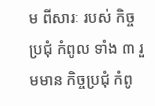ម ពីសារៈ របស់ កិច្ចប្រជុំ កំពូល ទាំង ៣ រួមមាន កិច្ចប្រជុំ កំពូ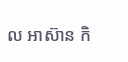ល អាស៊ាន កិ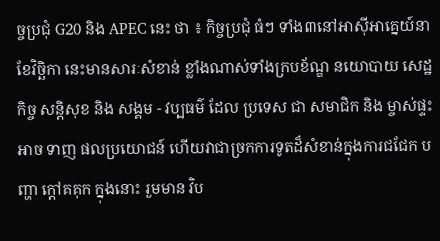ច្ចប្រជុំ G20 និង APEC នេះ ថា ៖ កិច្ចប្រជុំ ធំៗ ទាំង៣នៅអាស៊ីអាគ្នេយ៍នាខែវិច្ឆិកា នេះមានសារៈសំខាន់ ខ្លាំងណាស់ទាំងក្របខ័ណ្ឌ នយោបាយ សេដ្ឋកិច្ច សន្តិសុខ និង សង្គម - វប្បធម៌ ដែល ប្រទេស ជា សមាជិក និង ម្ចាស់ផ្ទះ អាច ទាញ ផលប្រយោជន៍ ហើយវាជាច្រកការទូតដ៏សំខាន់ក្នុងការជជែក បញ្ហា ក្តៅគគុក ក្នុងនោះ រួមមាន វិប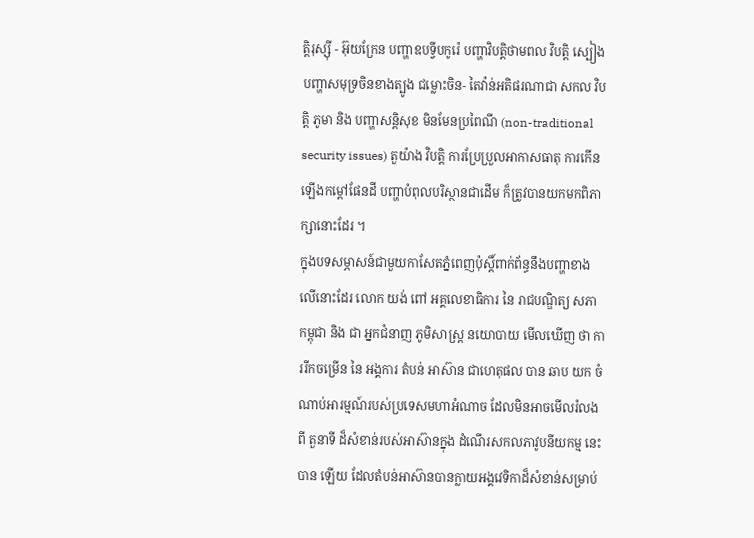ត្តិរុស្ស៊ី - អ៊ុយក្រែន បញ្ហាឧបទ្វីបកូរ៉េ បញ្ហាវិបត្តិថាមពល វិបត្តិ ស្បៀង បញ្ហាសមុទ្រចិនខាងត្បូង ជម្លោះចិន- តៃវ៉ាន់អតិផរណាជា សកល វិបត្តិ ភូមា និង បញ្ហាសន្តិសុខ មិនមែនប្រពៃណី (non-traditional security issues) តួយ៉ាង វិបត្តិ ការប្រែប្រួលអាកាសធាតុ ការកើនឡើងកម្តៅផែនដី បញ្ហាបំពុលបរិស្ថានជាដើម ក៏ត្រូវបានយកមកពិភាក្សានោះដែរ ។
ក្នុងបទសម្ភាសន៍ជាមួយកាសែតភ្នំពេញប៉ុស្តិ៍ពាក់ព័ន្ធនឹងបញ្ហាខាងលើនោះដែរ លោក យង់ ពៅ អគ្គលេខាធិការ នៃ រាជបណ្ឌិត្យ សភា កម្ពុជា និង ជា អ្នកជំនាញ ភូមិសាស្ត្រ នយោបាយ មើលឃើញ ថា ការរីកចម្រើន នៃ អង្គការ តំបន់ អាស៊ាន ជាហេតុផល បាន ឆាប យក ចំណាប់អារម្មណ៍របស់ប្រទេសមហាអំណាច ដែលមិនអាចមើលរំលងពី តួនាទី ដ៏សំខាន់របស់អាស៊ានក្នុង ដំណើរសកលភាវូបនីយកម្ម នេះ បាន ឡើយ ដែលតំបន់អាស៊ានបានក្លាយអង្គវេទិកាដ៏សំខាន់សម្រាប់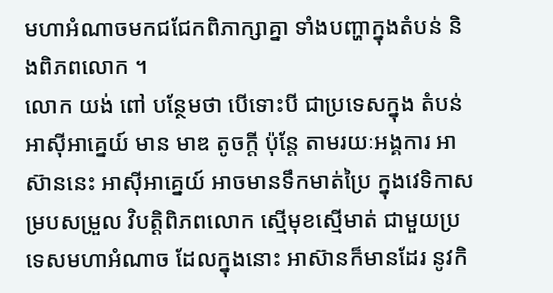មហាអំណាចមកជជែកពិភាក្សាគ្នា ទាំងបញ្ហាក្នុងតំបន់ និងពិភពលោក ។
លោក យង់ ពៅ បន្ថែមថា បើទោះបី ជាប្រទេសក្នុង តំបន់ អាស៊ីអាគ្នេយ៍ មាន មាឌ តូចក្តី ប៉ុន្តែ តាមរយៈអង្គការ អាស៊ាននេះ អាស៊ីអាគ្នេយ៍ អាចមានទឹកមាត់ប្រៃ ក្នុងវេទិកាសម្របសម្រួល វិបត្តិពិភពលោក ស្មើមុខស្មើមាត់ ជាមួយប្រទេសមហាអំណាច ដែលក្នុងនោះ អាស៊ានក៏មានដែរ នូវកិ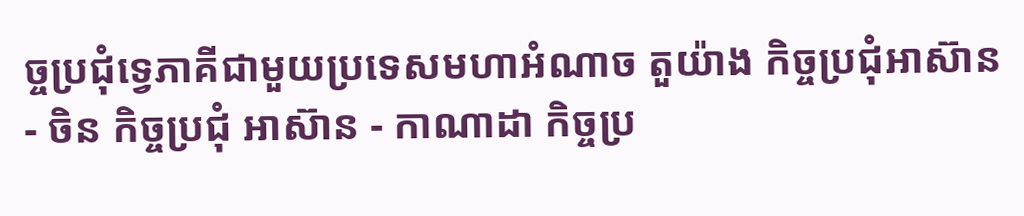ច្ចប្រជុំទ្វេភាគីជាមួយប្រទេសមហាអំណាច តួយ៉ាង កិច្ចប្រជុំអាស៊ាន - ចិន កិច្ចប្រជុំ អាស៊ាន - កាណាដា កិច្ចប្រ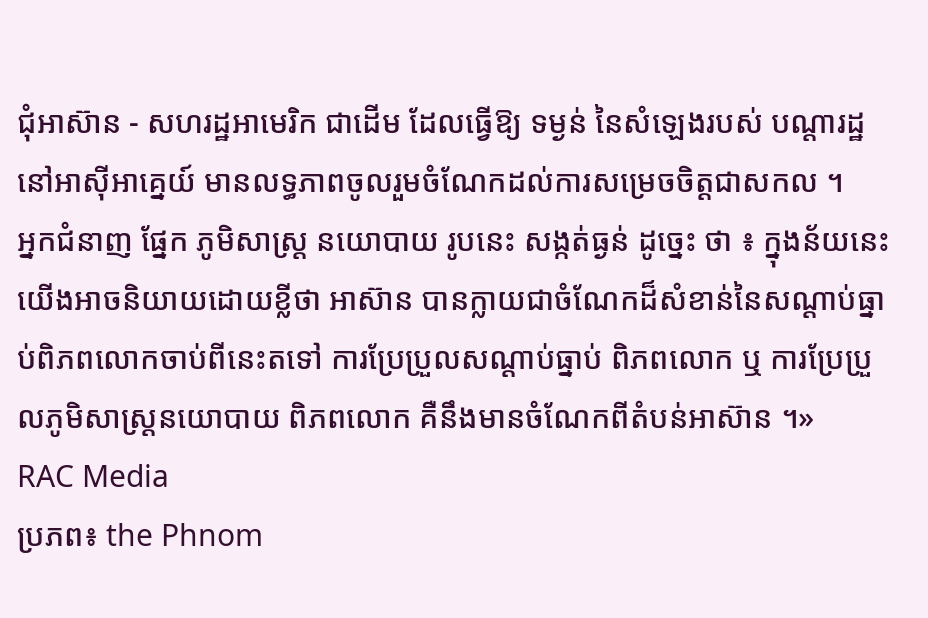ជុំអាស៊ាន - សហរដ្ឋអាមេរិក ជាដើម ដែលធ្វើឱ្យ ទម្ងន់ នៃសំឡេងរបស់ បណ្តារដ្ឋ នៅអាស៊ីអាគ្នេយ៍ មានលទ្ធភាពចូលរួមចំណែកដល់ការសម្រេចចិត្តជាសកល ។
អ្នកជំនាញ ផ្នែក ភូមិសាស្ត្រ នយោបាយ រូបនេះ សង្កត់ធ្ងន់ ដូច្នេះ ថា ៖ ក្នុងន័យនេះ យើងអាចនិយាយដោយខ្លីថា អាស៊ាន បានក្លាយជាចំណែកដ៏សំខាន់នៃសណ្តាប់ធ្នាប់ពិភពលោកចាប់ពីនេះតទៅ ការប្រែប្រួលសណ្តាប់ធ្នាប់ ពិភពលោក ឬ ការប្រែប្រួលភូមិសាស្ត្រនយោបាយ ពិភពលោក គឺនឹងមានចំណែកពីតំបន់អាស៊ាន ។»
RAC Media
ប្រភព៖ the Phnom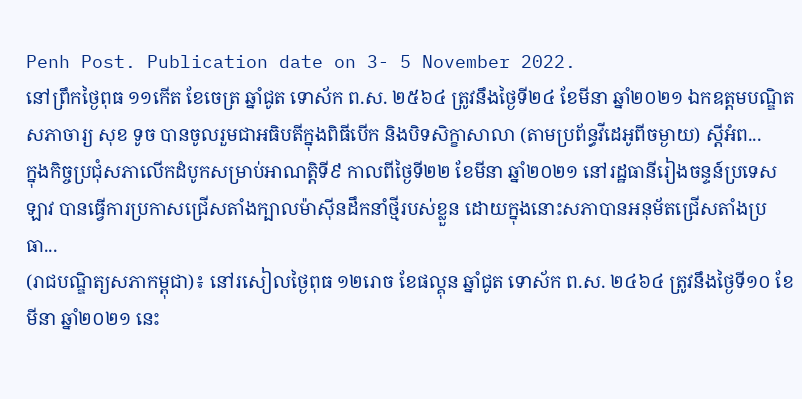Penh Post. Publication date on 3- 5 November 2022.
នៅព្រឹកថ្ងៃពុធ ១១កើត ខែចេត្រ ឆ្នាំជូត ទោស័ក ព.ស. ២៥៦៤ ត្រូវនឹងថ្ងៃទី២៤ ខែមីនា ឆ្នាំ២០២១ ឯកឧត្តមបណ្ឌិតសភាចារ្យ សុខ ទូច បានចូលរួមជាអធិបតីក្នុងពិធីបើក និងបិទសិក្ខាសាលា (តាមប្រព័ន្ធវីដេអូពីចម្ងាយ) ស្តីអំព...
ក្នុងកិច្ចប្រជុំសភាលើកដំបូកសម្រាប់អាណត្តិទី៩ កាលពីថ្ងៃទី២២ ខែមីនា ឆ្នាំ២០២១ នៅរដ្ឋធានីរៀងចន្ទន៍ប្រទេស ឡាវ បានធ្វើការប្រកាសជ្រើសតាំងក្បាលម៉ាស៊ីនដឹកនាំថ្មីរបស់ខ្លួន ដោយក្នុងនោះសភាបានអនុម័តជ្រើសតាំងប្រធា...
(រាជបណ្ឌិត្យសភាកម្ពុជា)៖ នៅរសៀលថ្ងៃពុធ ១២រោច ខែផល្គុន ឆ្នាំជូត ទោស័ក ព.ស. ២៤៦៤ ត្រូវនឹងថ្ងៃទី១០ ខែមីនា ឆ្នាំ២០២១ នេះ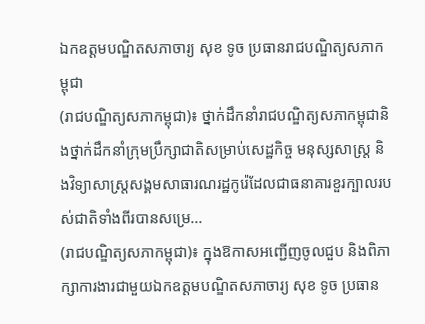ឯកឧត្ដមបណ្ឌិតសភាចារ្យ សុខ ទូច ប្រធានរាជបណ្ឌិត្យសភាកម្ពុជា
(រាជបណ្ឌិត្យសភាកម្ពុជា)៖ ថ្នាក់ដឹកនាំរាជបណ្ឌិត្យសភាកម្ពុជានិងថ្នាក់ដឹកនាំក្រុមប្រឹក្សាជាតិសម្រាប់សេដ្ឋកិច្ច មនុស្សសាស្ត្រ និងវិទ្យាសាស្ត្រសង្គមសាធារណរដ្ឋកូរ៉េដែលជាធនាគារខួរក្បាលរបស់ជាតិទាំងពីរបានសម្រេ...
(រាជបណ្ឌិត្យសភាកម្ពុជា)៖ ក្នុងឱកាសអញ្ជើញចូលជួប និងពិភាក្សាការងារជាមួយឯកឧត្ដមបណ្ឌិតសភាចារ្យ សុខ ទូច ប្រធាន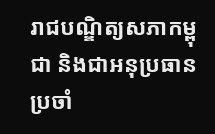រាជបណ្ឌិត្យសភាកម្ពុជា និងជាអនុប្រធានប្រចាំ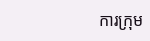ការក្រុម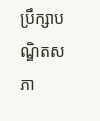ប្រឹក្សាបណ្ឌិតសភា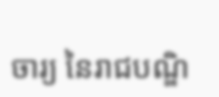ចារ្យ នៃរាជបណ្ឌិ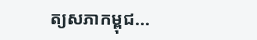ត្យសភាកម្ពុជ...